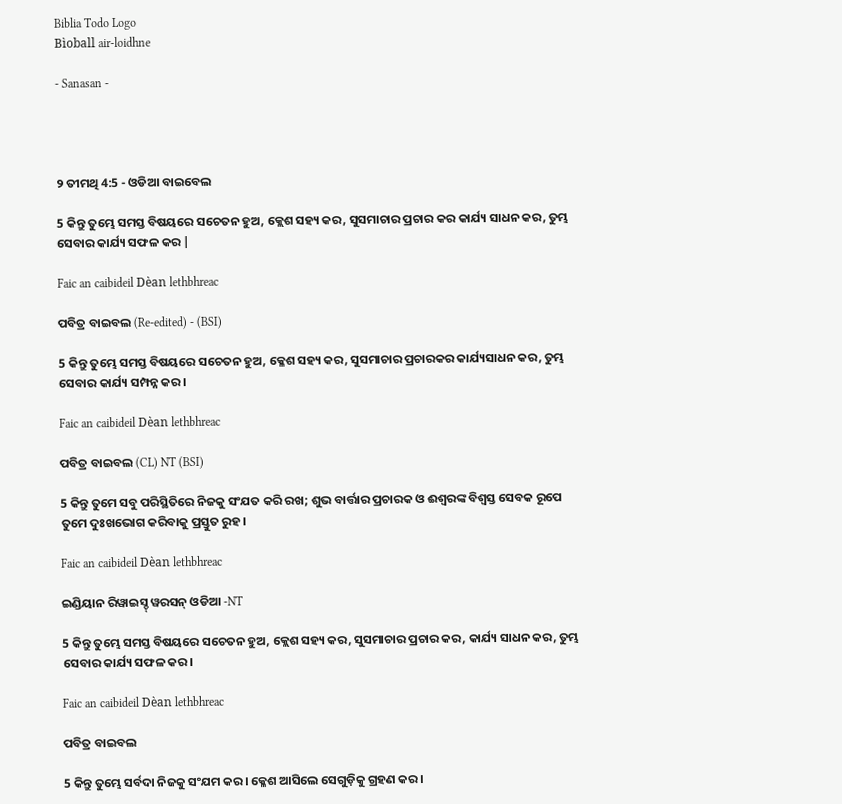Biblia Todo Logo
Bìoball air-loidhne

- Sanasan -




୨ ତୀମଥି 4:5 - ଓଡିଆ ବାଇବେଲ

5 କିନ୍ତୁ ତୁମ୍ଭେ ସମସ୍ତ ବିଷୟରେ ସଚେତନ ହୁଅ, କ୍ଲେଶ ସହ୍ୟ କର, ସୁସମାଚାର ପ୍ରଚାର କର କାର୍ଯ୍ୟ ସାଧନ କର, ତୁମ୍ଭ ସେବାର କାର୍ଯ୍ୟ ସଫଳ କର |

Faic an caibideil Dèan lethbhreac

ପବିତ୍ର ବାଇବଲ (Re-edited) - (BSI)

5 କିନ୍ତୁ ତୁମ୍ଭେ ସମସ୍ତ ବିଷୟରେ ସଚେତନ ହୁଅ, କ୍ଳେଶ ସହ୍ୟ କର, ସୁସମାଚାର ପ୍ରଚାରକର କାର୍ଯ୍ୟସାଧନ କର, ତୁମ୍ଭ ସେବାର କାର୍ଯ୍ୟ ସମ୍ପନ୍ନ କର।

Faic an caibideil Dèan lethbhreac

ପବିତ୍ର ବାଇବଲ (CL) NT (BSI)

5 କିନ୍ତୁ ତୁମେ ସବୁ ପରିସ୍ଥିତିରେ ନିଜକୁ ସଂଯତ କରି ରଖ; ଶୁଭ ବାର୍ତ୍ତାର ପ୍ରଚାରକ ଓ ଈଶ୍ୱରଙ୍କ ବିଶ୍ୱସ୍ତ ସେବକ ରୂପେ ତୁମେ ଦୁଃଖଭୋଗ କରିବାକୁ ପ୍ରସ୍ତୁତ ରୁହ।

Faic an caibideil Dèan lethbhreac

ଇଣ୍ଡିୟାନ ରିୱାଇସ୍ଡ୍ ୱରସନ୍ ଓଡିଆ -NT

5 କିନ୍ତୁ ତୁମ୍ଭେ ସମସ୍ତ ବିଷୟରେ ସଚେତନ ହୁଅ, କ୍ଲେଶ ସହ୍ୟ କର, ସୁସମାଚାର ପ୍ରଚାର କର, କାର୍ଯ୍ୟ ସାଧନ କର, ତୁମ୍ଭ ସେବାର କାର୍ଯ୍ୟ ସଫଳ କର।

Faic an caibideil Dèan lethbhreac

ପବିତ୍ର ବାଇବଲ

5 କିନ୍ତୁ ତୁମ୍ଭେ ସର୍ବଦା ନିଜକୁ ସଂଯମ କର। କ୍ଳେଶ ଆସିଲେ ସେଗୁଡ଼ିକୁ ଗ୍ରହଣ କର।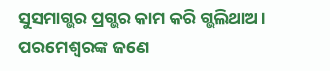ସୁସମାଗ୍ଭର ପ୍ରଗ୍ଭର କାମ କରି ଗ୍ଭଲିଥାଅ। ପରମେଶ୍ୱରଙ୍କ ଜଣେ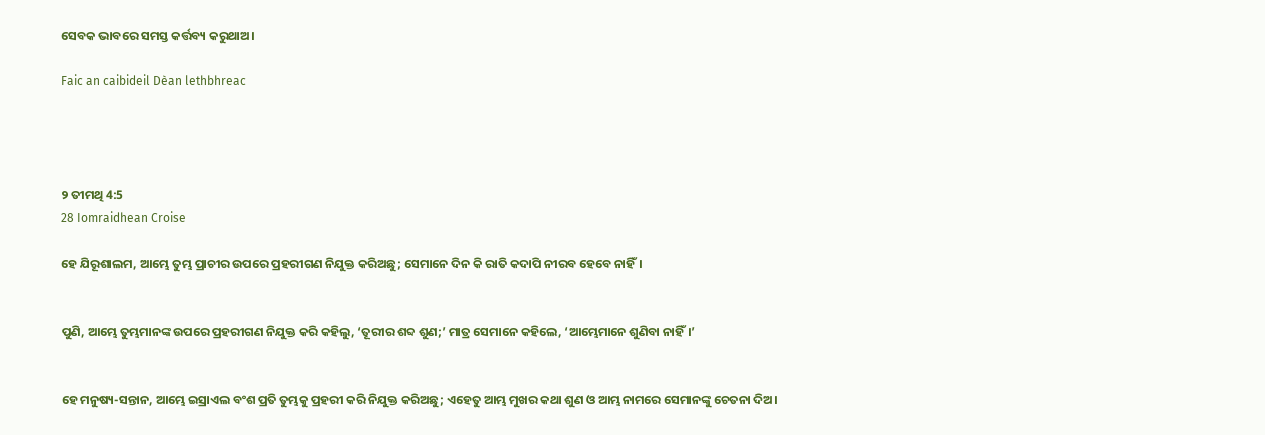ସେବକ ଭାବରେ ସମସ୍ତ କର୍ତ୍ତବ୍ୟ କରୁଥାଅ।

Faic an caibideil Dèan lethbhreac




୨ ତୀମଥି 4:5
28 Iomraidhean Croise

ହେ ଯିରୂଶାଲମ, ଆମ୍ଭେ ତୁମ୍ଭ ପ୍ରାଚୀର ଉପରେ ପ୍ରହରୀଗଣ ନିଯୁକ୍ତ କରିଅଛୁ; ସେମାନେ ଦିନ କି ରାତି କଦାପି ନୀରବ ହେବେ ନାହିଁ।


ପୁଣି, ଆମ୍ଭେ ତୁମ୍ଭମାନଙ୍କ ଉପରେ ପ୍ରହରୀଗଣ ନିଯୁକ୍ତ କରି କହିଲୁ, ‘ତୂରୀର ଶବ୍ଦ ଶୁଣ;’ ମାତ୍ର ସେମାନେ କହିଲେ, ‘ଆମ୍ଭେମାନେ ଶୁଣିବା ନାହିଁ।’


ହେ ମନୁଷ୍ୟ-ସନ୍ତାନ, ଆମ୍ଭେ ଇସ୍ରାଏଲ ବଂଶ ପ୍ରତି ତୁମ୍ଭକୁ ପ୍ରହରୀ କରି ନିଯୁକ୍ତ କରିଅଛୁ; ଏହେତୁ ଆମ୍ଭ ମୁଖର କଥା ଶୁଣ ଓ ଆମ୍ଭ ନାମରେ ସେମାନଙ୍କୁ ଚେତନା ଦିଅ।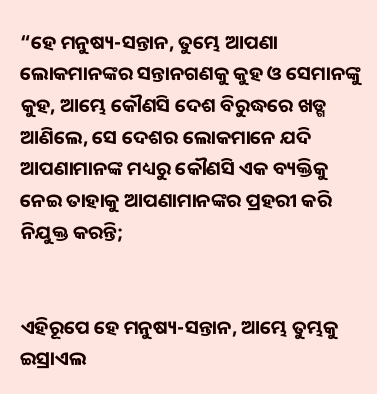“ହେ ମନୁଷ୍ୟ-ସନ୍ତାନ, ତୁମ୍ଭେ ଆପଣା ଲୋକମାନଙ୍କର ସନ୍ତାନଗଣକୁ କୁହ ଓ ସେମାନଙ୍କୁ କୁହ, ଆମ୍ଭେ କୌଣସି ଦେଶ ବିରୁଦ୍ଧରେ ଖଡ୍ଗ ଆଣିଲେ, ସେ ଦେଶର ଲୋକମାନେ ଯଦି ଆପଣାମାନଙ୍କ ମଧ୍ୟରୁ କୌଣସି ଏକ ବ୍ୟକ୍ତିକୁ ନେଇ ତାହାକୁ ଆପଣାମାନଙ୍କର ପ୍ରହରୀ କରି ନିଯୁକ୍ତ କରନ୍ତି;


ଏହିରୂପେ ହେ ମନୁଷ୍ୟ-ସନ୍ତାନ, ଆମ୍ଭେ ତୁମ୍ଭକୁ ଇସ୍ରାଏଲ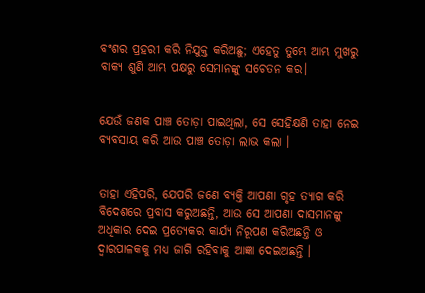ବଂଶର ପ୍ରହରୀ କରି ନିଯୁକ୍ତ କରିଅଛୁ; ଏହେତୁ ତୁମ୍ଭେ ଆମ୍ଭ ମୁଖରୁ ବାକ୍ୟ ଶୁଣି ଆମ୍ଭ ପକ୍ଷରୁ ସେମାନଙ୍କୁ ସଚେତନ କର।


ଯେଉଁ ଜଣକ ପାଞ୍ଚ ତୋଡ଼ା ପାଇଥିଲା, ସେ ସେହିକ୍ଷଣି ତାହା ନେଇ ବ୍ୟବସାୟ କରି ଆଉ ପାଞ୍ଚ ତୋଡ଼ା ଲାଭ କଲା ।


ତାହା ଏହିପରି, ଯେପରି ଜଣେ ବ୍ୟକ୍ତି ଆପଣା ଗୃହ ତ୍ୟାଗ କରି ବିଦେଶରେ ପ୍ରବାସ କରୁଅଛନ୍ତି, ଆଉ ସେ ଆପଣା ଦାସମାନଙ୍କୁ ଅଧିକାର ଦେଇ ପ୍ରତ୍ୟେକର କାର୍ଯ୍ୟ ନିରୂପଣ କରିଅଛନ୍ତି ଓ ଦ୍ୱାରପାଳକକୁ ମଧ୍ୟ ଜାଗି ରହିବାକୁ ଆଜ୍ଞା ଦେଇଅଛନ୍ତି ।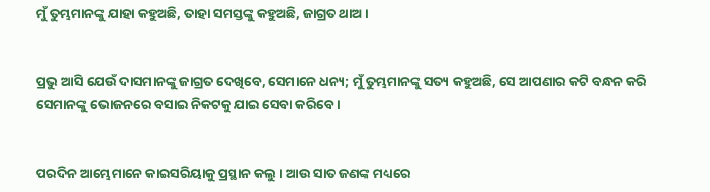ମୁଁ ତୁମ୍ଭମାନଙ୍କୁ ଯାହା କହୁଅଛି, ତାହା ସମସ୍ତଙ୍କୁ କହୁଅଛି, ଜାଗ୍ରତ ଥାଅ ।


ପ୍ରଭୁ ଆସି ଯେଉଁ ଦାସମାନଙ୍କୁ ଜାଗ୍ରତ ଦେଖିବେ, ସେମାନେ ଧନ୍ୟ; ମୁଁ ତୁମ୍ଭମାନଙ୍କୁ ସତ୍ୟ କହୁଅଛି, ସେ ଆପଣାର କଟି ବନ୍ଧନ କରି ସେମାନଙ୍କୁ ଭୋଜନରେ ବସାଇ ନିକଟକୁ ଯାଇ ସେବା କରିବେ ।


ପରଦିନ ଆମ୍ଭେମାନେ କାଇସରିୟାକୁ ପ୍ରସ୍ଥାନ କଲୁ । ଆଉ ସାତ ଜଣଙ୍କ ମଧ୍ୟରେ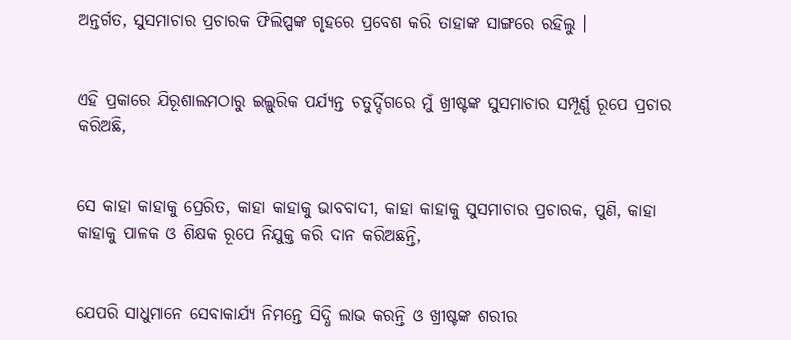ଅନ୍ତର୍ଗତ, ସୁସମାଚାର ପ୍ରଚାରକ ଫିଲିପ୍ପଙ୍କ ଗୃହରେ ପ୍ରବେଶ କରି ତାହାଙ୍କ ସାଙ୍ଗରେ ରହିଲୁ ।


ଏହି ପ୍ରକାରେ ଯିରୂଶାଲମଠାରୁ ଇଲ୍ଲୁରିକ ପର୍ଯ୍ୟନ୍ତ ଚତୁର୍ଦ୍ଦିଗରେ ମୁଁ ଖ୍ରୀଷ୍ଟଙ୍କ ସୁସମାଚାର ସମ୍ପୂର୍ଣ୍ଣ ରୂପେ ପ୍ରଚାର କରିଅଛି,


ସେ କାହା କାହାକୁ ପ୍ରେରିତ, କାହା କାହାକୁ ଭାବବାଦୀ, କାହା କାହାକୁ ସୁସମାଚାର ପ୍ରଚାରକ, ପୁଣି, କାହା କାହାକୁ ପାଳକ ଓ ଶିକ୍ଷକ ରୂପେ ନିଯୁକ୍ତ କରି ଦାନ କରିଅଛନ୍ତି,


ଯେପରି ସାଧୁମାନେ ସେବାକାର୍ଯ୍ୟ ନିମନ୍ତେ ସିଦ୍ଧି ଲାଭ କରନ୍ତି ଓ ଖ୍ରୀଷ୍ଟଙ୍କ ଶରୀର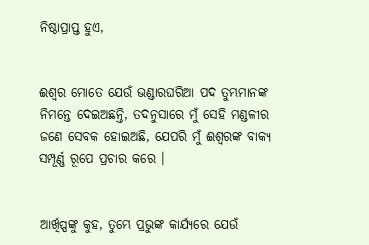ନିଷ୍ଠାପ୍ରାପ୍ତ ହୁଏ,


ଈଶ୍ୱର ମୋତେ ଯେଉଁ ଭଣ୍ଡାରଘରିଆ ପଦ ତୁମ୍ଭମାନଙ୍କ ନିମନ୍ତେ ଦେଇଅଛନ୍ତି, ତଦନୁସାରେ ମୁଁ ସେହି ମଣ୍ଡଳୀର ଜଣେ ସେବକ ହୋଇଅଛି, ଯେପରି ମୁଁ ଈଶ୍ୱରଙ୍କ ବାକ୍ୟ ସମ୍ପୂର୍ଣ୍ଣ ରୂପେ ପ୍ରଚାର କରେ ।


ଆର୍ଖିପ୍ପଙ୍କୁ କୁହ, ତୁମ୍ଭେ ପ୍ରଭୁଙ୍କ କାର୍ଯ୍ୟରେ ଯେଉଁ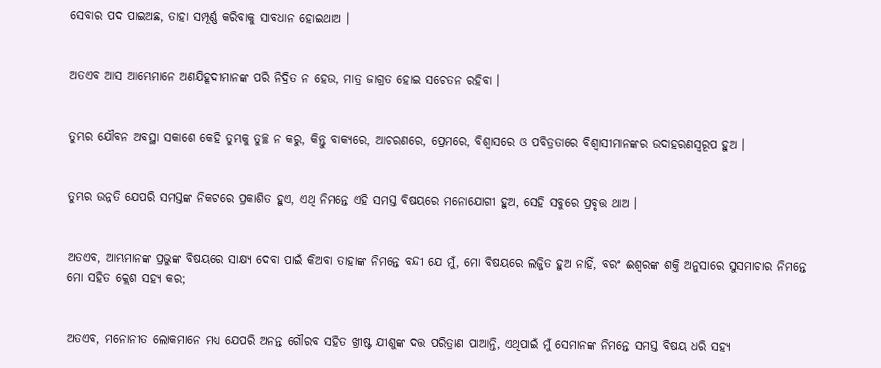ସେବାର ପଦ ପାଇଅଛ, ତାହା ସମ୍ପୂର୍ଣ୍ଣ କରିବାକୁ ସାବଧାନ ହୋଇଥାଅ ।


ଅତଏବ ଆସ ଆମ୍ଭେମାନେ ଅଣଯିହୂଦୀମାନଙ୍କ ପରି ନିଦ୍ରିତ ନ ହେଉ, ମାତ୍ର ଜାଗ୍ରତ ହୋଇ ସଚେତନ ରହିବା ।


ତୁମ୍ଭର ଯୌବନ ଅବସ୍ଥା ସକାଶେ କେହି ତୁମ୍ଭକୁ ତୁଚ୍ଛ ନ କରୁ, କିନ୍ତୁ ବାକ୍ୟରେ, ଆଚରଣରେ, ପ୍ରେମରେ, ବିଶ୍ୱାସରେ ଓ ପବିତ୍ରତାରେ ବିଶ୍ୱାସୀମାନଙ୍କର ଉଦାହରଣସ୍ୱରୂପ ହୁଅ ।


ତୁମ୍ଭର ଉନ୍ନତି ଯେପରି ସମସ୍ତଙ୍କ ନିକଟରେ ପ୍ରକାଶିତ ହୁଏ, ଏଥି ନିମନ୍ତେ ଏହି ସମସ୍ତ ବିଷୟରେ ମନୋଯୋଗୀ ହୁଅ, ସେହି ସବୁରେ ପ୍ରବୃତ୍ତ ଥାଅ ।


ଅତଏବ, ଆମ୍ଭମାନଙ୍କ ପ୍ରଭୁଙ୍କ ବିଷୟରେ ସାକ୍ଷ୍ୟ ଦେବା ପାଇଁ କିଅବା ତାହାଙ୍କ ନିମନ୍ତେ ବନ୍ଦୀ ଯେ ମୁଁ, ମୋ ବିଷୟରେ ଲଜ୍ଜିତ ହୁଅ ନାହିଁ, ବରଂ ଈଶ୍ୱରଙ୍କ ଶକ୍ତି ଅନୁସାରେ ସୁସମାଚାର ନିମନ୍ତେ ମୋ ସହିତ କ୍ଲେଶ ସହ୍ୟ କର;


ଅତଏବ, ମନୋନୀତ ଲୋକମାନେ ମଧ୍ୟ ଯେପରି ଅନନ୍ତ ଗୌରବ ସହିତ ଖ୍ରୀଷ୍ଟ ଯୀଶୁଙ୍କ ଦତ୍ତ ପରିତ୍ରାଣ ପାଆନ୍ତି, ଏଥିପାଇଁ ମୁଁ ସେମାନଙ୍କ ନିମନ୍ତେ ସମସ୍ତ ବିଷୟ ଧରି ସହ୍ୟ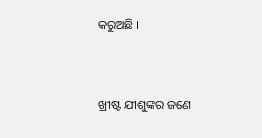କରୁଅଛି ।


ଖ୍ରୀଷ୍ଟ ଯୀଶୁଙ୍କର ଜଣେ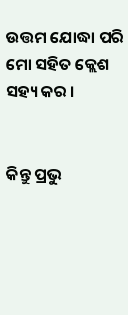ଉତ୍ତମ ଯୋଦ୍ଧା ପରି ମୋ ସହିତ କ୍ଲେଶ ସହ୍ୟ କର ।


କିନ୍ତୁ ପ୍ରଭୁ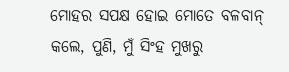ମୋହର ସପକ୍ଷ ହୋଇ ମୋତେ ବଳବାନ୍ କଲେ, ପୁଣି, ମୁଁ ସିଂହ ମୁଖରୁ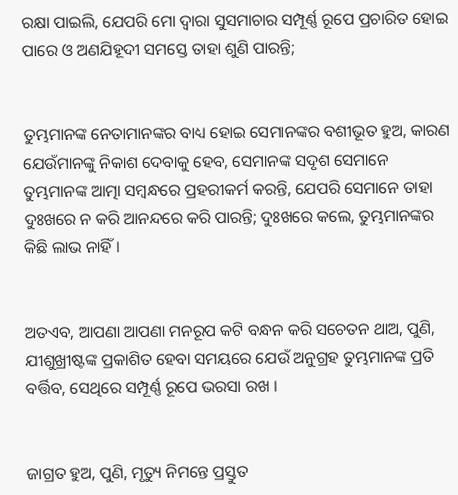ରକ୍ଷା ପାଇଲି, ଯେପରି ମୋ ଦ୍ୱାରା ସୁସମାଚାର ସମ୍ପୂର୍ଣ୍ଣ ରୂପେ ପ୍ରଚାରିତ ହୋଇ ପାରେ ଓ ଅଣଯିହୂଦୀ ସମସ୍ତେ ତାହା ଶୁଣି ପାରନ୍ତି;


ତୁମ୍ଭମାନଙ୍କ ନେତାମାନଙ୍କର ବାଧ୍ୟ ହୋଇ ସେମାନଙ୍କର ବଶୀଭୂତ ହୁଅ, କାରଣ ଯେଉଁମାନଙ୍କୁ ନିକାଶ ଦେବାକୁ ହେବ, ସେମାନଙ୍କ ସଦୃଶ ସେମାନେ ତୁମ୍ଭମାନଙ୍କ ଆତ୍ମା ସମ୍ବନ୍ଧରେ ପ୍ରହରୀକର୍ମ କରନ୍ତି, ଯେପରି ସେମାନେ ତାହା ଦୁଃଖରେ ନ କରି ଆନନ୍ଦରେ କରି ପାରନ୍ତି; ଦୁଃଖରେ କଲେ, ତୁମ୍ଭମାନଙ୍କର କିଛି ଲାଭ ନାହିଁ ।


ଅତଏବ, ଆପଣା ଆପଣା ମନରୂପ କଟି ବନ୍ଧନ କରି ସଚେତନ ଥାଅ, ପୁଣି, ଯୀଶୁଖ୍ରୀଷ୍ଟଙ୍କ ପ୍ରକାଶିତ ହେବା ସମୟରେ ଯେଉଁ ଅନୁଗ୍ରହ ତୁମ୍ଭମାନଙ୍କ ପ୍ରତି ବର୍ତ୍ତିବ, ସେଥିରେ ସମ୍ପୂର୍ଣ୍ଣ ରୂପେ ଭରସା ରଖ ।


ଜାଗ୍ରତ ହୁଅ, ପୁଣି, ମୃତ୍ୟୁ ନିମନ୍ତେ ପ୍ରସ୍ତୁତ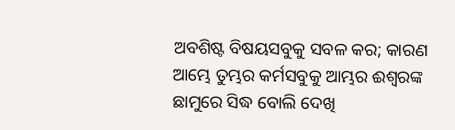ଅବଶିଷ୍ଟ ବିଷୟସବୁକୁ ସବଳ କର; କାରଣ ଆମ୍ଭେ ତୁମ୍ଭର କର୍ମସବୁକୁ ଆମ୍ଭର ଈଶ୍ୱରଙ୍କ ଛାମୁରେ ସିଦ୍ଧ ବୋଲି ଦେଖି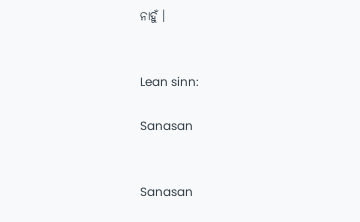ନାହୁଁ ।


Lean sinn:

Sanasan


Sanasan